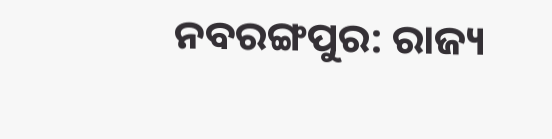ନବରଙ୍ଗପୁର: ରାଜ୍ୟ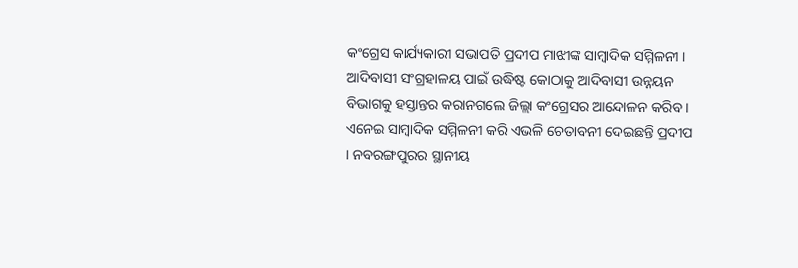କଂଗ୍ରେସ କାର୍ଯ୍ୟକାରୀ ସଭାପତି ପ୍ରଦୀପ ମାଝୀଙ୍କ ସାମ୍ବାଦିକ ସମ୍ମିଳନୀ । ଆଦିବାସୀ ସଂଗ୍ରହାଳୟ ପାଇଁ ଉଦ୍ଧିଷ୍ଟ କୋଠାକୁ ଆଦିବାସୀ ଉନ୍ନୟନ ବିଭାଗକୁ ହସ୍ତାନ୍ତର କରାନଗଲେ ଜିଲ୍ଲା କଂଗ୍ରେସର ଆନ୍ଦୋଳନ କରିବ । ଏନେଇ ସାମ୍ବାଦିକ ସମ୍ମିଳନୀ କରି ଏଭଳି ଚେତାବନୀ ଦେଇଛନ୍ତି ପ୍ରଦୀପ । ନବରଙ୍ଗପୁରର ସ୍ଥାନୀୟ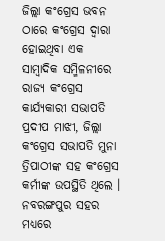ଜିଲ୍ଲା କଂଗ୍ରେସ ଭବନ ଠାରେ କଂଗ୍ରେସ ଦ୍ୱାରା ହୋଇଥିବା ଏକ ସାମ୍ବାଦିକ ସମ୍ମିଳନୀରେ ରାଜ୍ୟ କଂଗ୍ରେସ କାର୍ଯ୍ୟକାରୀ ସଭାପତି ପ୍ରଦୀପ ମାଝୀ, ଜିଲ୍ଲା କଂଗ୍ରେସ ସଭାପତି ମୁନା ତ୍ରିପାଠୀଙ୍କ ସହ କଂଗ୍ରେସ କର୍ମୀଙ୍କ ଉପସ୍ଥିତି ଥିଲେ ।
ନବରଙ୍ଗପୁର ସହର ମଧ୍ୟରେ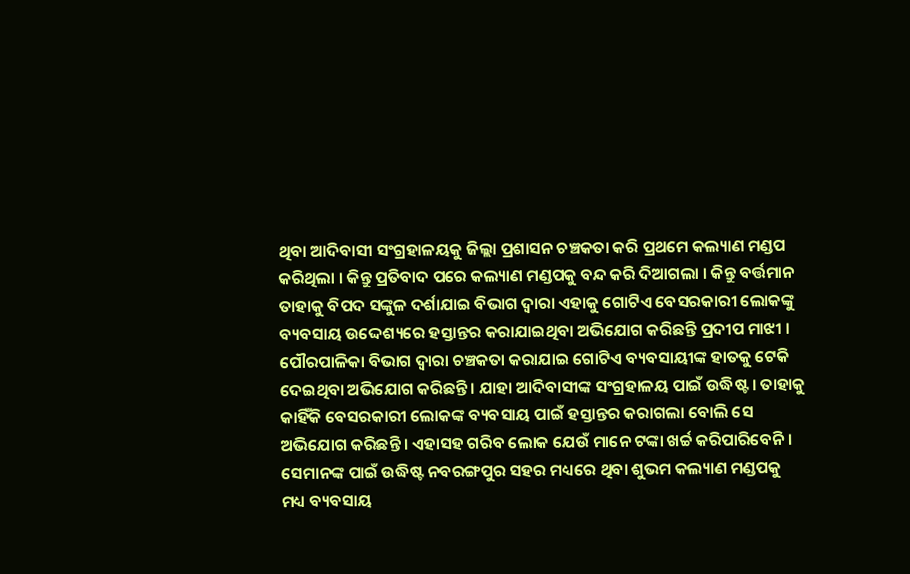ଥିବା ଆଦିବାସୀ ସଂଗ୍ରହାଳୟକୁ ଜିଲ୍ଲା ପ୍ରଶାସନ ଚଞ୍ଚକତା କରି ପ୍ରଥମେ କଲ୍ୟାଣ ମଣ୍ଡପ କରିଥିଲା । କିନ୍ତୁ ପ୍ରତିବାଦ ପରେ କଲ୍ୟାଣ ମଣ୍ଡପକୁ ବନ୍ଦ କରି ଦିଆଗଲା । କିନ୍ତୁ ବର୍ତ୍ତମାନ ତାହାକୁ ବିପଦ ସଙ୍କୁଳ ଦର୍ଶାଯାଇ ବିଭାଗ ଦ୍ଵାରା ଏହାକୁ ଗୋଟିଏ ବେସରକାରୀ ଲୋକଙ୍କୁ ବ୍ୟବସାୟ ଉଦ୍ଦେଶ୍ୟରେ ହସ୍ତାନ୍ତର କରାଯାଇଥିବା ଅଭିଯୋଗ କରିଛନ୍ତି ପ୍ରଦୀପ ମାଝୀ ।
ପୌରପାଳିକା ବିଭାଗ ଦ୍ଵାରା ଚଞ୍ଚକତା କରାଯାଇ ଗୋଟିଏ ବ୍ୟବସାୟୀଙ୍କ ହାତକୁ ଟେକି ଦେଇଥିବା ଅଭିଯୋଗ କରିଛନ୍ତି । ଯାହା ଆଦିବାସୀଙ୍କ ସଂଗ୍ରହାଳୟ ପାଇଁ ଉଦ୍ଧିଷ୍ଟ । ତାହାକୁ କାହିଁକି ବେସରକାରୀ ଲୋକଙ୍କ ବ୍ୟବସାୟ ପାଇଁ ହସ୍ତାନ୍ତର କରାଗଲା ବୋଲି ସେ ଅଭିଯୋଗ କରିଛନ୍ତି । ଏହାସହ ଗରିବ ଲୋକ ଯେଉଁ ମାନେ ଟଙ୍କା ଖର୍ଚ୍ଚ କରିପାରିବେନି । ସେମାନଙ୍କ ପାଇଁ ଉଦ୍ଧିଷ୍ଟ ନବରଙ୍ଗପୁର ସହର ମଧ୍ୟରେ ଥିବା ଶୁଭମ କଲ୍ୟାଣ ମଣ୍ଡପକୁ ମଧ୍ୟ ବ୍ୟବସାୟ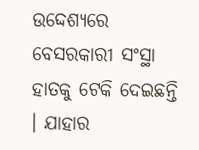ଉଦ୍ଦେଶ୍ୟରେ ବେସରକାରୀ ସଂସ୍ଥା ହାତକୁ ଟେକି ଦେଇଛନ୍ତି । ଯାହାର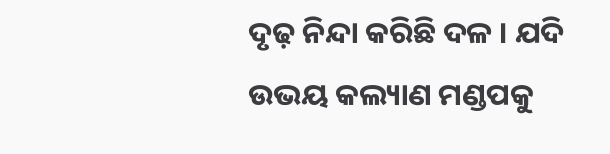ଦୃଢ଼ ନିନ୍ଦା କରିଛି ଦଳ । ଯଦି ଉଭୟ କଲ୍ୟାଣ ମଣ୍ଡପକୁ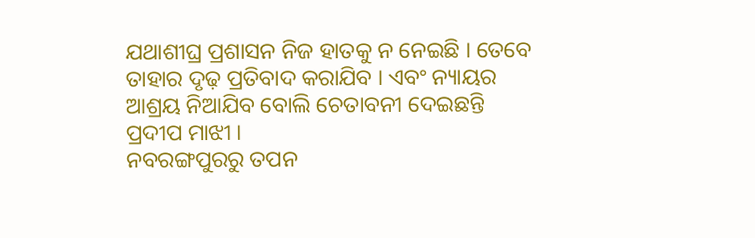ଯଥାଶୀଘ୍ର ପ୍ରଶାସନ ନିଜ ହାତକୁ ନ ନେଇଛି । ତେବେ ତାହାର ଦୃଢ଼ ପ୍ରତିବାଦ କରାଯିବ । ଏବଂ ନ୍ୟାୟର ଆଶ୍ରୟ ନିଆଯିବ ବୋଲି ଚେତାବନୀ ଦେଇଛନ୍ତି ପ୍ରଦୀପ ମାଝୀ ।
ନବରଙ୍ଗପୁରରୁ ତପନ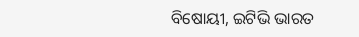ବିଷୋୟୀ, ଇଟିଭି ଭାରତ